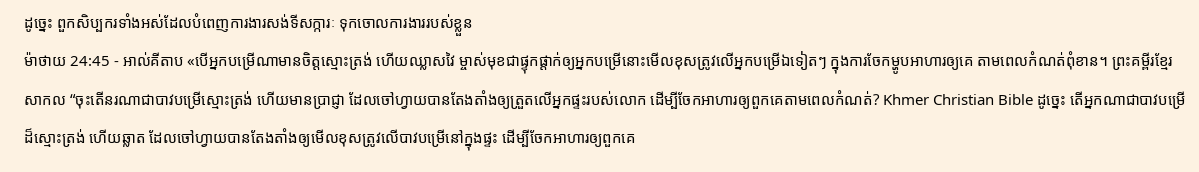ដូច្នេះ ពួកសិប្បករទាំងអស់ដែលបំពេញការងារសង់ទីសក្ការៈ ទុកចោលការងាររបស់ខ្លួន
ម៉ាថាយ 24:45 - អាល់គីតាប «បើអ្នកបម្រើណាមានចិត្ដស្មោះត្រង់ ហើយឈ្លាសវៃ ម្ចាស់មុខជាផ្ទុកផ្ដាក់ឲ្យអ្នកបម្រើនោះមើលខុសត្រូវលើអ្នកបម្រើឯទៀតៗ ក្នុងការចែកម្ហូបអាហារឲ្យគេ តាមពេលកំណត់ពុំខាន។ ព្រះគម្ពីរខ្មែរសាកល “ចុះតើនរណាជាបាវបម្រើស្មោះត្រង់ ហើយមានប្រាជ្ញា ដែលចៅហ្វាយបានតែងតាំងឲ្យត្រួតលើអ្នកផ្ទះរបស់លោក ដើម្បីចែកអាហារឲ្យពួកគេតាមពេលកំណត់? Khmer Christian Bible ដូច្នេះ តើអ្នកណាជាបាវបម្រើដ៏ស្មោះត្រង់ ហើយឆ្លាត ដែលចៅហ្វាយបានតែងតាំងឲ្យមើលខុសត្រូវលើបាវបម្រើនៅក្នុងផ្ទះ ដើម្បីចែកអាហារឲ្យពួកគេ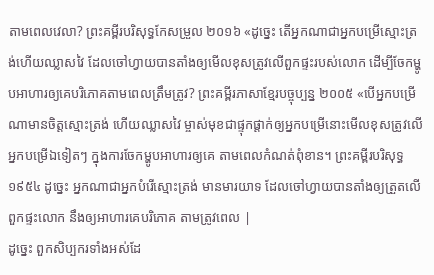តាមពេលវេលា? ព្រះគម្ពីរបរិសុទ្ធកែសម្រួល ២០១៦ «ដូច្នេះ តើអ្នកណាជាអ្នកបម្រើស្មោះត្រង់ហើយឈ្លាសវៃ ដែលចៅហ្វាយបានតាំងឲ្យមើលខុសត្រូវលើពួកផ្ទះរបស់លោក ដើម្បីចែកម្ហូបអាហារឲ្យគេបរិភោគតាមពេលត្រឹមត្រូវ? ព្រះគម្ពីរភាសាខ្មែរបច្ចុប្បន្ន ២០០៥ «បើអ្នកបម្រើណាមានចិត្តស្មោះត្រង់ ហើយឈ្លាសវៃ ម្ចាស់មុខជាផ្ទុកផ្ដាក់ឲ្យអ្នកបម្រើនោះមើលខុសត្រូវលើអ្នកបម្រើឯទៀតៗ ក្នុងការចែកម្ហូបអាហារឲ្យគេ តាមពេលកំណត់ពុំខាន។ ព្រះគម្ពីរបរិសុទ្ធ ១៩៥៤ ដូច្នេះ អ្នកណាជាអ្នកបំរើស្មោះត្រង់ មានមារយាទ ដែលចៅហ្វាយបានតាំងឲ្យត្រួតលើពួកផ្ទះលោក នឹងឲ្យអាហារគេបរិភោគ តាមត្រូវពេល |
ដូច្នេះ ពួកសិប្បករទាំងអស់ដែ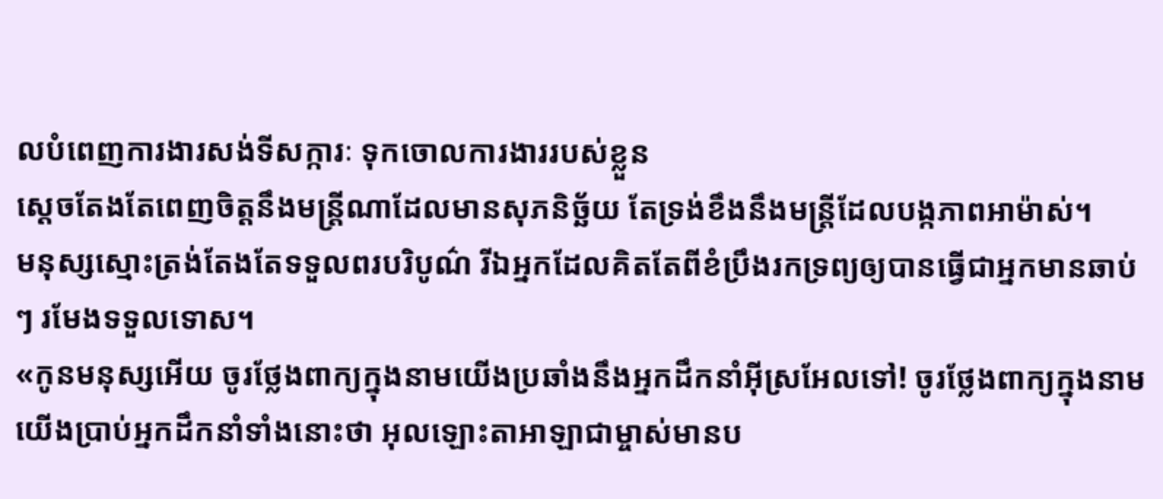លបំពេញការងារសង់ទីសក្ការៈ ទុកចោលការងាររបស់ខ្លួន
ស្តេចតែងតែពេញចិត្តនឹងមន្ត្រីណាដែលមានសុភនិច្ឆ័យ តែទ្រង់ខឹងនឹងមន្ត្រីដែលបង្កភាពអាម៉ាស់។
មនុស្សស្មោះត្រង់តែងតែទទួលពរបរិបូណ៌ រីឯអ្នកដែលគិតតែពីខំប្រឹងរកទ្រព្យឲ្យបានធ្វើជាអ្នកមានឆាប់ៗ រមែងទទួលទោស។
«កូនមនុស្សអើយ ចូរថ្លែងពាក្យក្នុងនាមយើងប្រឆាំងនឹងអ្នកដឹកនាំអ៊ីស្រអែលទៅ! ចូរថ្លែងពាក្យក្នុងនាមយើងប្រាប់អ្នកដឹកនាំទាំងនោះថា អុលឡោះតាអាឡាជាម្ចាស់មានប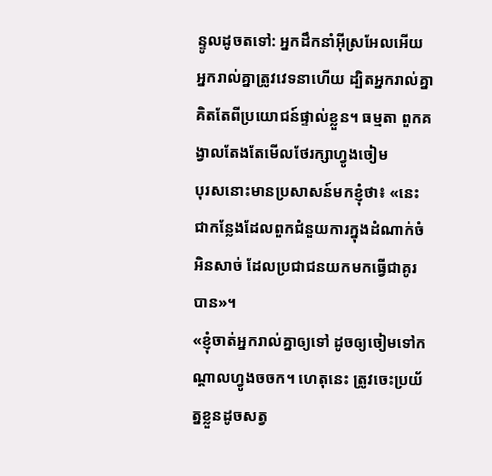ន្ទូលដូចតទៅ: អ្នកដឹកនាំអ៊ីស្រអែលអើយ អ្នករាល់គ្នាត្រូវវេទនាហើយ ដ្បិតអ្នករាល់គ្នាគិតតែពីប្រយោជន៍ផ្ទាល់ខ្លួន។ ធម្មតា ពួកគង្វាលតែងតែមើលថែរក្សាហ្វូងចៀម
បុរសនោះមានប្រសាសន៍មកខ្ញុំថា៖ «នេះជាកន្លែងដែលពួកជំនួយការក្នុងដំណាក់ចំអិនសាច់ ដែលប្រជាជនយកមកធ្វើជាគូរបាន»។
«ខ្ញុំចាត់អ្នករាល់គ្នាឲ្យទៅ ដូចឲ្យចៀមទៅកណ្ដាលហ្វូងចចក។ ហេតុនេះ ត្រូវចេះប្រយ័ត្នខ្លួនដូចសត្វ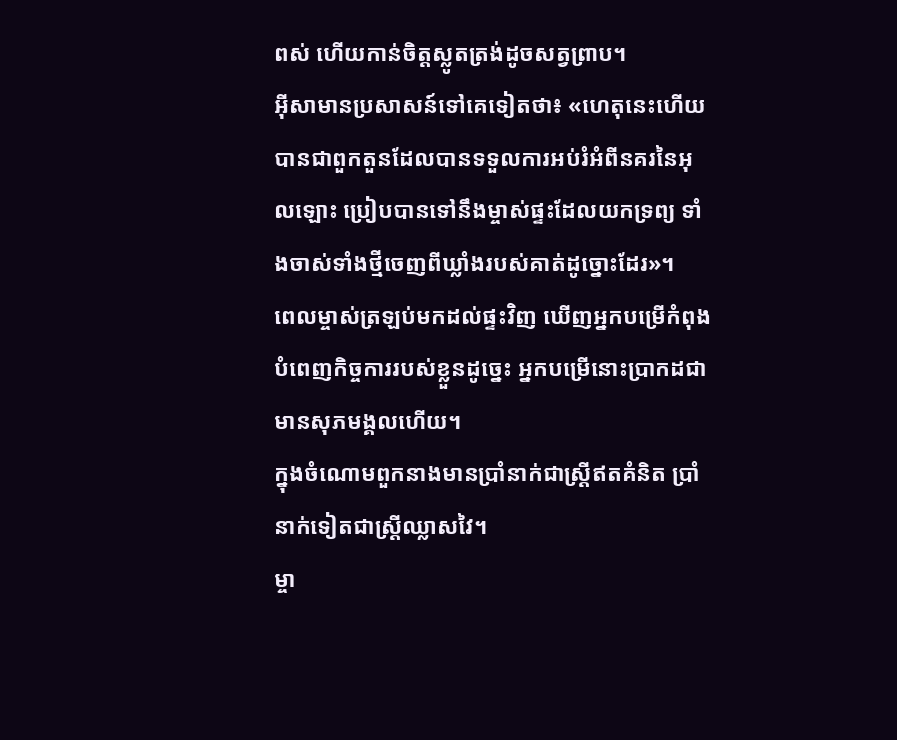ពស់ ហើយកាន់ចិត្ដស្លូតត្រង់ដូចសត្វព្រាប។
អ៊ីសាមានប្រសាសន៍ទៅគេទៀតថា៖ «ហេតុនេះហើយបានជាពួកតួនដែលបានទទួលការអប់រំអំពីនគរនៃអុលឡោះ ប្រៀបបានទៅនឹងម្ចាស់ផ្ទះដែលយកទ្រព្យ ទាំងចាស់ទាំងថ្មីចេញពីឃ្លាំងរបស់គាត់ដូច្នោះដែរ»។
ពេលម្ចាស់ត្រឡប់មកដល់ផ្ទះវិញ ឃើញអ្នកបម្រើកំពុងបំពេញកិច្ចការរបស់ខ្លួនដូច្នេះ អ្នកបម្រើនោះប្រាកដជាមានសុភមង្គលហើយ។
ក្នុងចំណោមពួកនាងមានប្រាំនាក់ជាស្ដ្រីឥតគំនិត ប្រាំនាក់ទៀតជាស្ដ្រីឈ្លាសវៃ។
ម្ចា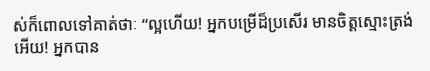ស់ក៏ពោលទៅគាត់ថាៈ “ល្អហើយ! អ្នកបម្រើដ៏ប្រសើរ មានចិត្ដស្មោះត្រង់អើយ! អ្នកបាន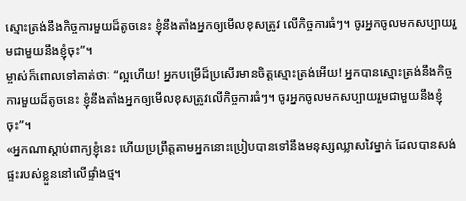ស្មោះត្រង់នឹងកិច្ចការមួយដ៏តូចនេះ ខ្ញុំនឹងតាំងអ្នកឲ្យមើលខុសត្រូវ លើកិច្ចការធំៗ។ ចូរអ្នកចូលមកសប្បាយរួមជាមួយនឹងខ្ញុំចុះ”។
ម្ចាស់ក៏ពោលទៅគាត់ថាៈ “ល្អហើយ! អ្នកបម្រើដ៏ប្រសើរមានចិត្ដស្មោះត្រង់អើយ! អ្នកបានស្មោះត្រង់នឹងកិច្ចការមួយដ៏តូចនេះ ខ្ញុំនឹងតាំងអ្នកឲ្យមើលខុសត្រូវលើកិច្ចការធំៗ។ ចូរអ្នកចូលមកសប្បាយរួមជាមួយនឹងខ្ញុំចុះ”។
«អ្នកណាស្ដាប់ពាក្យខ្ញុំនេះ ហើយប្រព្រឹត្ដតាមអ្នកនោះប្រៀបបានទៅនឹងមនុស្សឈ្លាសវៃម្នាក់ ដែលបានសង់ផ្ទះរបស់ខ្លួននៅលើផ្ទាំងថ្ម។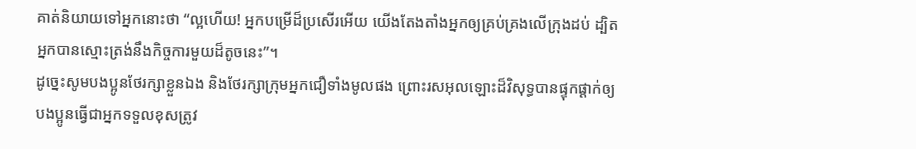គាត់និយាយទៅអ្នកនោះថា “ល្អហើយ! អ្នកបម្រើដ៏ប្រសើរអើយ យើងតែងតាំងអ្នកឲ្យគ្រប់គ្រងលើក្រុងដប់ ដ្បិតអ្នកបានស្មោះត្រង់នឹងកិច្ចការមួយដ៏តូចនេះ”។
ដូច្នេះសូមបងប្អូនថែរក្សាខ្លួនឯង និងថែរក្សាក្រុមអ្នកជឿទាំងមូលផង ព្រោះរសអុលឡោះដ៏វិសុទ្ធបានផ្ទុកផ្ដាក់ឲ្យបងប្អូនធ្វើជាអ្នកទទួលខុសត្រូវ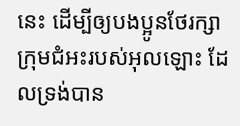នេះ ដើម្បីឲ្យបងប្អូនថែរក្សាក្រុមជំអះរបស់អុលឡោះ ដែលទ្រង់បាន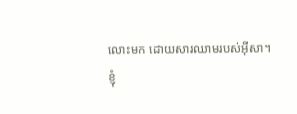លោះមក ដោយសារឈាមរបស់អ៊ីសា។
ខ្ញុំ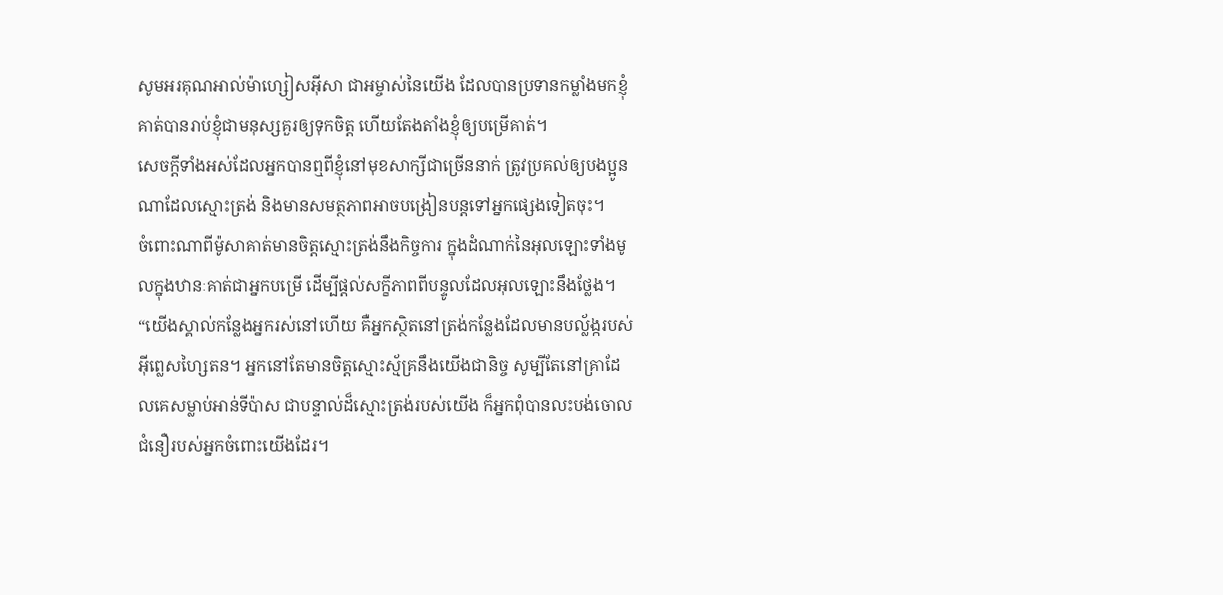សូមអរគុណអាល់ម៉ាហ្សៀសអ៊ីសា ជាអម្ចាស់នៃយើង ដែលបានប្រទានកម្លាំងមកខ្ញុំ គាត់បានរាប់ខ្ញុំជាមនុស្សគួរឲ្យទុកចិត្ដ ហើយតែងតាំងខ្ញុំឲ្យបម្រើគាត់។
សេចក្ដីទាំងអស់ដែលអ្នកបានឮពីខ្ញុំនៅមុខសាក្សីជាច្រើននាក់ ត្រូវប្រគល់ឲ្យបងប្អូនណាដែលស្មោះត្រង់ និងមានសមត្ថភាពអាចបង្រៀនបន្ដទៅអ្នកផ្សេងទៀតចុះ។
ចំពោះណាពីម៉ូសាគាត់មានចិត្ដស្មោះត្រង់នឹងកិច្ចការ ក្នុងដំណាក់នៃអុលឡោះទាំងមូលក្នុងឋានៈគាត់ជាអ្នកបម្រើ ដើម្បីផ្ដល់សក្ខីភាពពីបន្ទូលដែលអុលឡោះនឹងថ្លែង។
“យើងស្គាល់កន្លែងអ្នករស់នៅហើយ គឺអ្នកស្ថិតនៅត្រង់កន្លែងដែលមានបល្ល័ង្ករបស់អ៊ីព្លេសហ្សៃតន។ អ្នកនៅតែមានចិត្ដស្មោះស្ម័គ្រនឹងយើងជានិច្ច សូម្បីតែនៅគ្រាដែលគេសម្លាប់អាន់ទីប៉ាស ជាបន្ទាល់ដ៏ស្មោះត្រង់របស់យើង ក៏អ្នកពុំបានលះបង់ចោលជំនឿរបស់អ្នកចំពោះយើងដែរ។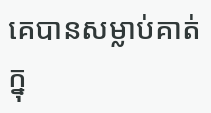គេបានសម្លាប់គាត់ក្នុ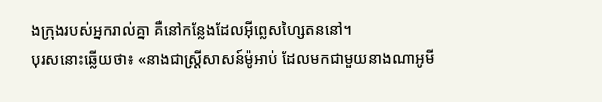ងក្រុងរបស់អ្នករាល់គ្នា គឺនៅកន្លែងដែលអ៊ីព្លេសហ្សៃតននៅ។
បុរសនោះឆ្លើយថា៖ «នាងជាស្ត្រីសាសន៍ម៉ូអាប់ ដែលមកជាមួយនាងណាអូមី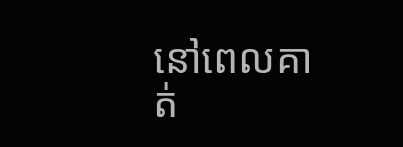នៅពេលគាត់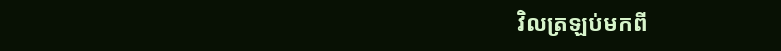វិលត្រឡប់មកពី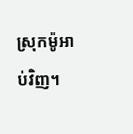ស្រុកម៉ូអាប់វិញ។